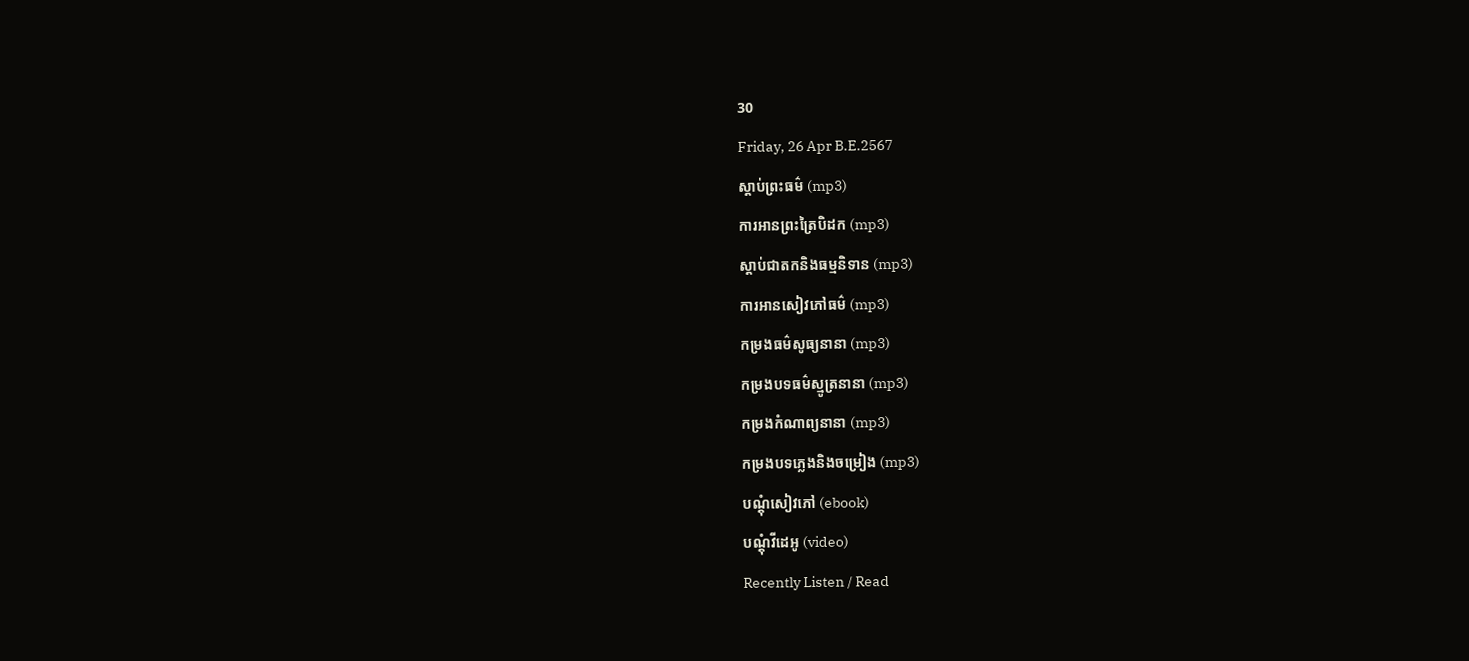30
Friday, 26 Apr B.E.2567
ស្តាប់ព្រះធម៌ (mp3)
ការអានព្រះត្រៃបិដក (mp3)
ស្តាប់ជាតកនិងធម្មនិទាន (mp3)
ការអានសៀវភៅធម៌ (mp3)
កម្រងធម៌សូធ្យនានា (mp3)
កម្រងបទធម៌ស្មូត្រនានា (mp3)
កម្រងកំណាព្យនានា (mp3)
កម្រងបទភ្លេងនិងចម្រៀង (mp3)
បណ្តុំសៀវភៅ (ebook)
បណ្តុំវីដេអូ (video)
Recently Listen / Read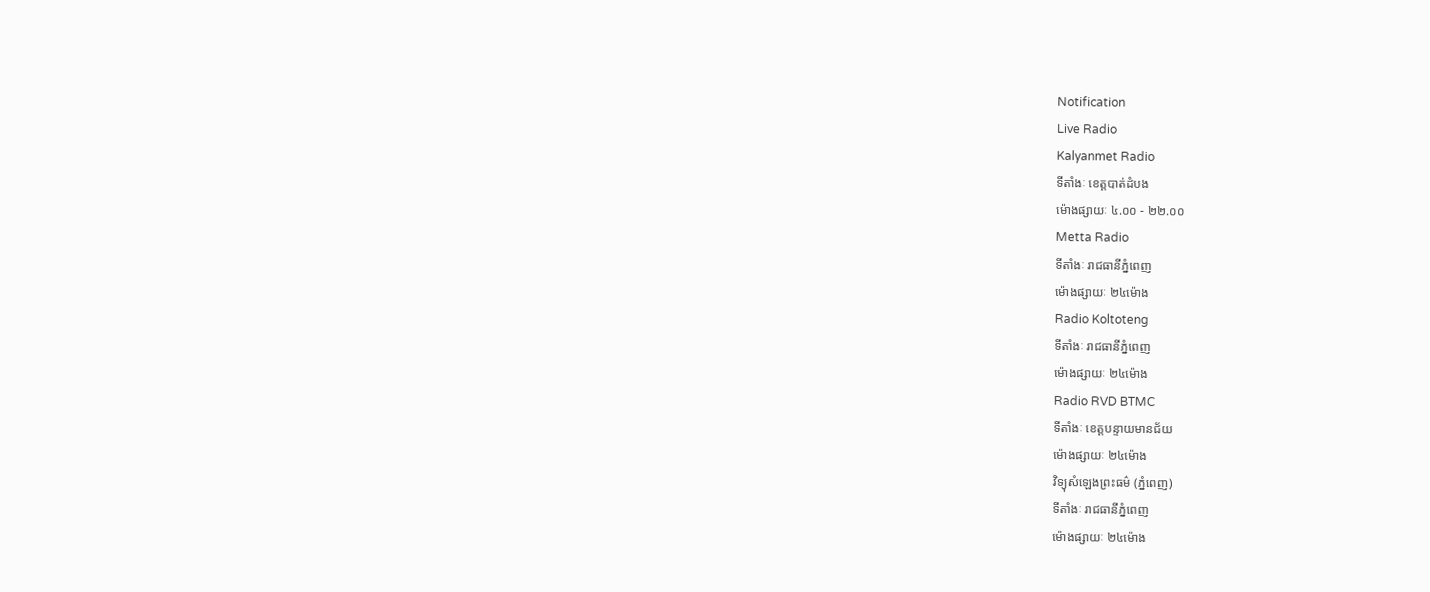Notification
Live Radio
Kalyanmet Radio
ទីតាំងៈ ខេត្តបាត់ដំបង
ម៉ោងផ្សាយៈ ៤.០០ - ២២.០០
Metta Radio
ទីតាំងៈ រាជធានីភ្នំពេញ
ម៉ោងផ្សាយៈ ២៤ម៉ោង
Radio Koltoteng
ទីតាំងៈ រាជធានីភ្នំពេញ
ម៉ោងផ្សាយៈ ២៤ម៉ោង
Radio RVD BTMC
ទីតាំងៈ ខេត្តបន្ទាយមានជ័យ
ម៉ោងផ្សាយៈ ២៤ម៉ោង
វិទ្យុសំឡេងព្រះធម៌ (ភ្នំពេញ)
ទីតាំងៈ រាជធានីភ្នំពេញ
ម៉ោងផ្សាយៈ ២៤ម៉ោង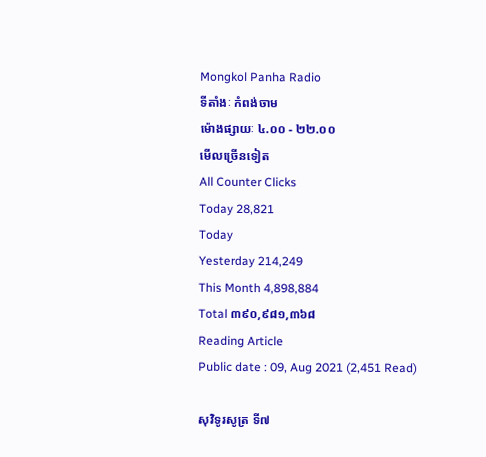Mongkol Panha Radio
ទីតាំងៈ កំពង់ចាម
ម៉ោងផ្សាយៈ ៤.០០ - ២២.០០
មើលច្រើនទៀត
All Counter Clicks
Today 28,821
Today
Yesterday 214,249
This Month 4,898,884
Total ៣៩០,៩៨១,៣៦៨
Reading Article
Public date : 09, Aug 2021 (2,451 Read)

សុវិទូរសូត្រ ទី៧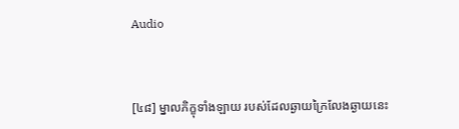Audio



[៤៨] ម្នាលភិក្ខុទាំងឡាយ របស់ដែលឆ្ងាយក្រៃលែងឆ្ងាយនេះ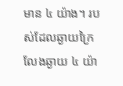មាន ៤ យ៉ាង។ របស់ដែលឆ្ងាយក្រៃលែងឆ្ងាយ ៤ យ៉ា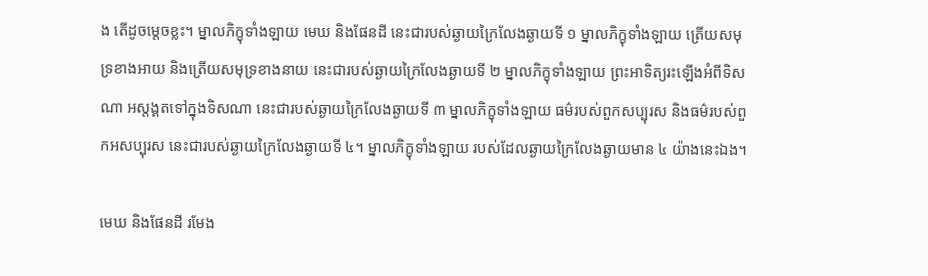ង តើដូចម្តេចខ្លះ។ ម្នាលភិក្ខុទាំងឡាយ មេឃ និងផែនដី នេះជារបស់ឆ្ងាយក្រៃលែងឆ្ងាយទី ១ ម្នាលភិក្ខុទាំងឡាយ ត្រើយសមុទ្រខាងអាយ និងត្រើយសមុទ្រខាងនាយ នេះជារបស់ឆ្ងាយក្រៃលែងឆ្ងាយទី ២ ម្នាលភិក្ខុទាំងឡាយ ព្រះអាទិត្យរះឡើងអំពីទិសណា អស្តង្គតទៅក្នុងទិសណា នេះជារបស់ឆ្ងាយក្រៃលែងឆ្ងាយទី ៣ ម្នាលភិក្ខុទាំងឡាយ ធម៌របស់ពួកសប្បុរស និងធម៌របស់ពួកអសប្បុរស នេះជារបស់ឆ្ងាយក្រៃលែងឆ្ងាយទី ៤។ ម្នាលភិក្ខុទាំងឡាយ របស់ដែលឆ្ងាយក្រៃលែងឆ្ងាយមាន ៤ យ៉ាងនេះឯង។

មេឃ និងផែនដី រមែង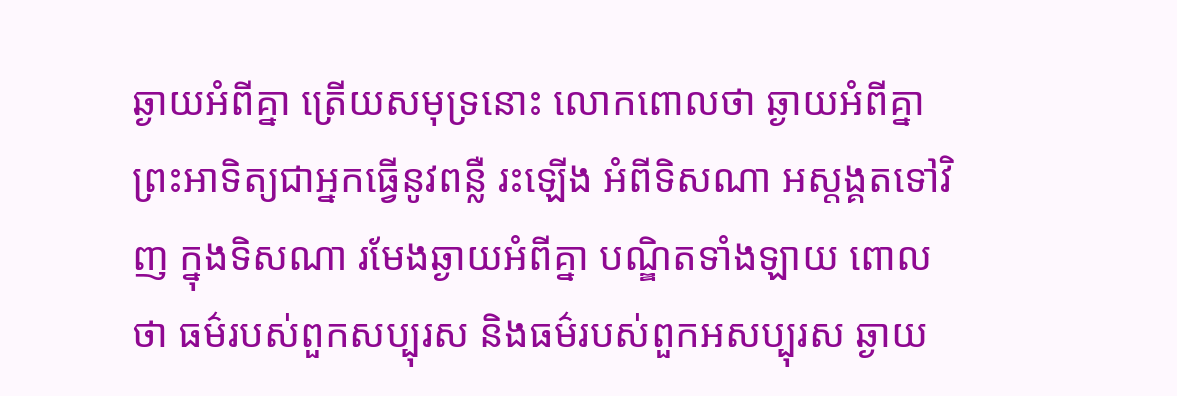ឆ្ងាយអំពីគ្នា ត្រើយសមុទ្រនោះ លោកពោលថា ឆ្ងាយអំពីគ្នា ព្រះអាទិត្យជាអ្នកធ្វើនូវពន្លឺ រះឡើង អំពីទិសណា អស្តង្គតទៅវិញ ក្នុងទិសណា រមែងឆ្ងាយអំពីគ្នា បណ្ឌិតទាំងឡាយ ពោលថា ធម៌របស់ពួកសប្បុរស និងធម៌របស់ពួកអសប្បុរស ឆ្ងាយ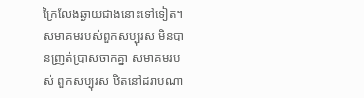ក្រៃលែងឆ្ងាយជាងនោះទៅទៀត។ សមាគមរបស់ពួកសប្បុរស មិនបានញ្រត់ប្រាសចាកគ្នា សមាគមរបស់ ពួកសប្បុរស ឋិតនៅដរាបណា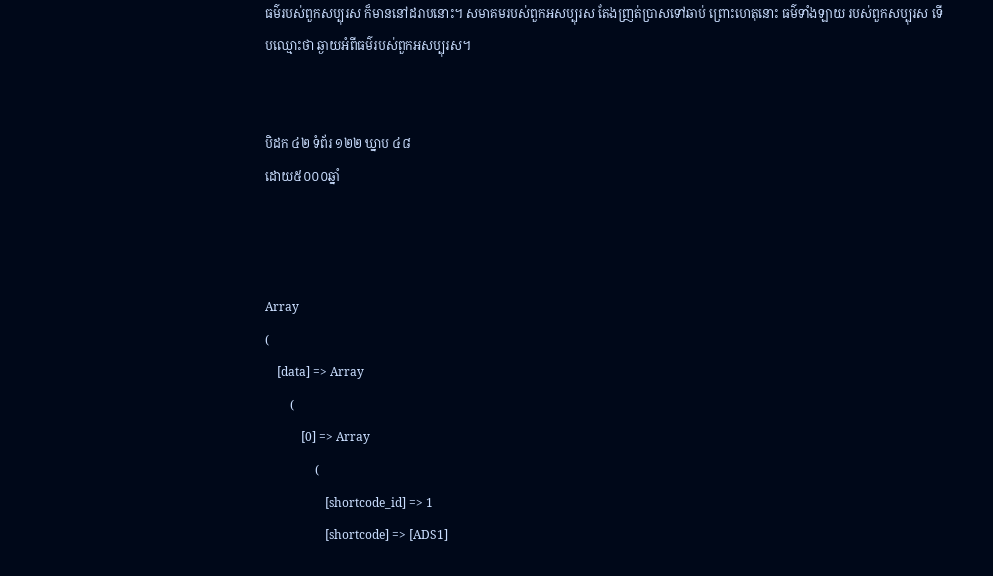ធម៌របស់ពួកសប្បុរស ក៏មាននៅដរាបនោះ។ សមាគមរបស់ពួកអសប្បុរស តែងញ្រត់ប្រាសទៅឆាប់ ព្រោះហេតុនោះ ធម៌ទាំងឡាយ របស់ពួកសប្បុរស ទើបឈ្មោះថា ឆ្ងាយអំពីធម៌របស់ពួកអសប្បុរស។


បិដក ៤២ ទំព័រ ១២២ ឃ្នាប ៤៨
ដោយ៥០០០ឆ្នាំ



Array
(
    [data] => Array
        (
            [0] => Array
                (
                    [shortcode_id] => 1
                    [shortcode] => [ADS1]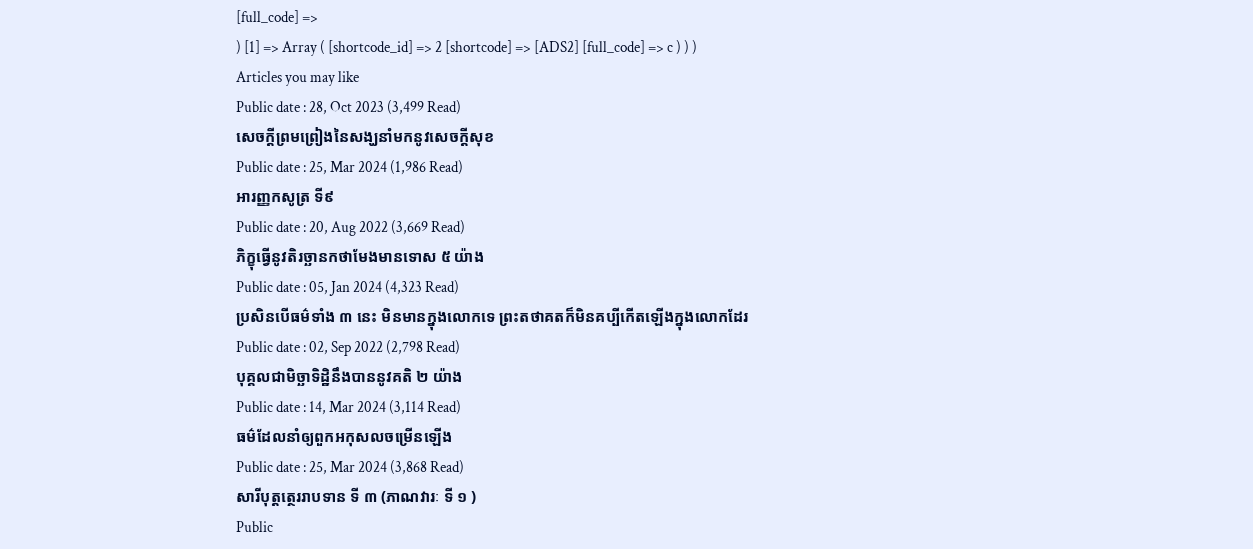[full_code] =>
) [1] => Array ( [shortcode_id] => 2 [shortcode] => [ADS2] [full_code] => c ) ) )
Articles you may like
Public date : 28, Oct 2023 (3,499 Read)
សេចក្តីព្រមព្រៀងនៃសង្ឃនាំមកនូវសេចក្តីសុខ
Public date : 25, Mar 2024 (1,986 Read)
អារញ្ញកសូត្រ ទី៩
Public date : 20, Aug 2022 (3,669 Read)
ភិក្ខុធ្វើនូវតិរច្ឆានកថាមែងមានទោស ៥ យ៉ាង
Public date : 05, Jan 2024 (4,323 Read)
ប្រសិនបើធម៌ទាំង ៣ នេះ មិនមានក្នុងលោកទេ ព្រះតថាគតក៏មិនគប្បីកើតឡើងក្នុងលោកដែរ
Public date : 02, Sep 2022 (2,798 Read)
បុគ្គលជាមិច្ឆាទិដ្ឋិនឹងបាននូវគតិ ២ យ៉ាង
Public date : 14, Mar 2024 (3,114 Read)
ធម៌ដែលនាំឲ្យពួកអកុសលចម្រើនឡើង
Public date : 25, Mar 2024 (3,868 Read)
សារីបុត្តត្ថេររាបទាន ទី ៣ (ភាណវារៈ ទី ១ )
Public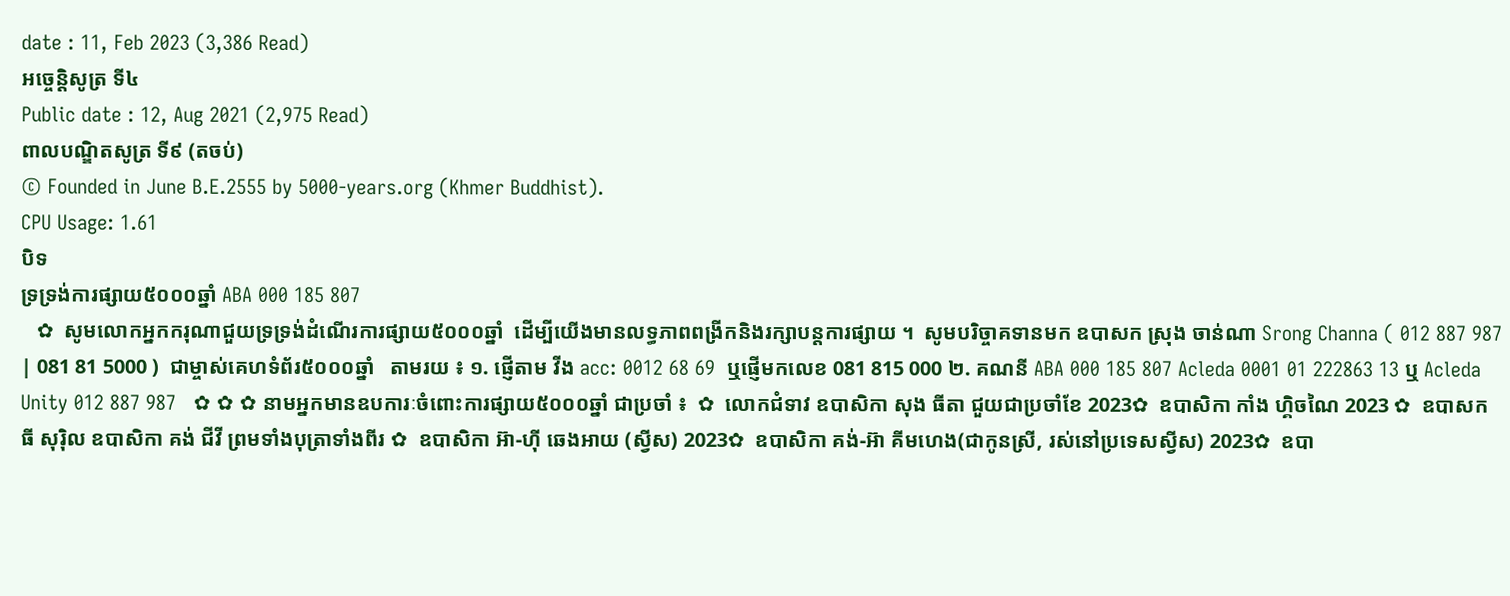date : 11, Feb 2023 (3,386 Read)
អច្ចេនិ្តសូត្រ ទី៤
Public date : 12, Aug 2021 (2,975 Read)
ពាលបណ្ឌិតសូត្រ ទី៩ (តចប់)
© Founded in June B.E.2555 by 5000-years.org (Khmer Buddhist).
CPU Usage: 1.61
បិទ
ទ្រទ្រង់ការផ្សាយ៥០០០ឆ្នាំ ABA 000 185 807
   ✿  សូមលោកអ្នកករុណាជួយទ្រទ្រង់ដំណើរការផ្សាយ៥០០០ឆ្នាំ  ដើម្បីយើងមានលទ្ធភាពពង្រីកនិងរក្សាបន្តការផ្សាយ ។  សូមបរិច្ចាគទានមក ឧបាសក ស្រុង ចាន់ណា Srong Channa ( 012 887 987 | 081 81 5000 )  ជាម្ចាស់គេហទំព័រ៥០០០ឆ្នាំ   តាមរយ ៖ ១. ផ្ញើតាម វីង acc: 0012 68 69  ឬផ្ញើមកលេខ 081 815 000 ២. គណនី ABA 000 185 807 Acleda 0001 01 222863 13 ឬ Acleda Unity 012 887 987   ✿ ✿ ✿ នាមអ្នកមានឧបការៈចំពោះការផ្សាយ៥០០០ឆ្នាំ ជាប្រចាំ ៖  ✿  លោកជំទាវ ឧបាសិកា សុង ធីតា ជួយជាប្រចាំខែ 2023✿  ឧបាសិកា កាំង ហ្គិចណៃ 2023 ✿  ឧបាសក ធី សុរ៉ិល ឧបាសិកា គង់ ជីវី ព្រមទាំងបុត្រាទាំងពីរ ✿  ឧបាសិកា អ៊ា-ហុី ឆេងអាយ (ស្វីស) 2023✿  ឧបាសិកា គង់-អ៊ា គីមហេង(ជាកូនស្រី, រស់នៅប្រទេសស្វីស) 2023✿  ឧបា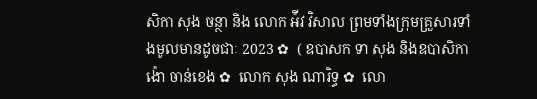សិកា សុង ចន្ថា និង លោក អ៉ីវ វិសាល ព្រមទាំងក្រុមគ្រួសារទាំងមូលមានដូចជាៈ 2023 ✿  ( ឧបាសក ទា សុង និងឧបាសិកា ង៉ោ ចាន់ខេង ✿  លោក សុង ណារិទ្ធ ✿  លោ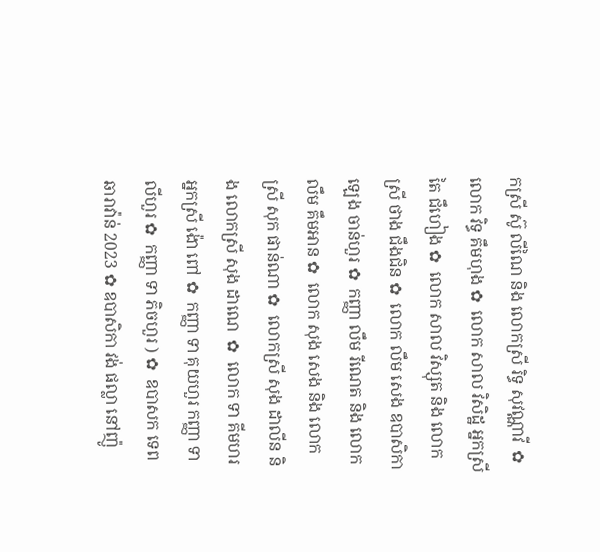កស្រី ស៊ូ លីណៃ និង លោកស្រី រិទ្ធ សុវណ្ណាវី  ✿  លោក វិទ្ធ គឹមហុង ✿  លោក សាល វិសិដ្ឋ អ្នកស្រី តៃ ជឹហៀង ✿  លោក សាល វិស្សុត និង លោកស្រី ថាង ជឹងជិន ✿  លោក លឹម សេង ឧបាសិកា ឡេង ចាន់ហួរ ✿  កញ្ញា លឹម រីណេត និង លោក លឹម គឹមអាន ✿  លោក សុង សេង និង លោកស្រី សុក ផាន់ណា ✿  លោកស្រី សុង ដាលីន និង លោកស្រី សុង ដាណេ  ✿  លោក ទា គីមហរ អ្នកស្រី ង៉ោ ពៅ ✿  កញ្ញា ទា គុយហួរ កញ្ញា ទា លីហួរ ✿  កញ្ញា ទា ភិចហួរ ) ✿  ឧបាសក ទេព ឆារាវ៉ាន់ 2023 ✿ ឧបាសិកា វង់ ផល្លា នៅញ៉ូ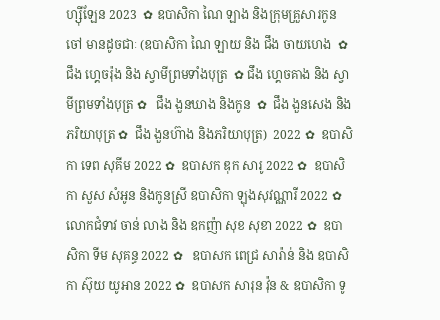ហ្ស៊ីឡែន 2023  ✿ ឧបាសិកា ណៃ ឡាង និងក្រុមគ្រួសារកូនចៅ មានដូចជាៈ (ឧបាសិកា ណៃ ឡាយ និង ជឹង ចាយហេង  ✿  ជឹង ហ្គេចរ៉ុង និង ស្វាមីព្រមទាំងបុត្រ  ✿ ជឹង ហ្គេចគាង និង ស្វាមីព្រមទាំងបុត្រ ✿   ជឹង ងួនឃាង និងកូន  ✿  ជឹង ងួនសេង និងភរិយាបុត្រ ✿  ជឹង ងួនហ៊ាង និងភរិយាបុត្រ)  2022 ✿  ឧបាសិកា ទេព សុគីម 2022 ✿  ឧបាសក ឌុក សារូ 2022 ✿  ឧបាសិកា សួស សំអូន និងកូនស្រី ឧបាសិកា ឡុងសុវណ្ណារី 2022 ✿  លោកជំទាវ ចាន់ លាង និង ឧកញ៉ា សុខ សុខា 2022 ✿  ឧបាសិកា ទីម សុគន្ធ 2022 ✿   ឧបាសក ពេជ្រ សារ៉ាន់ និង ឧបាសិកា ស៊ុយ យូអាន 2022 ✿  ឧបាសក សារុន វ៉ុន & ឧបាសិកា ទូ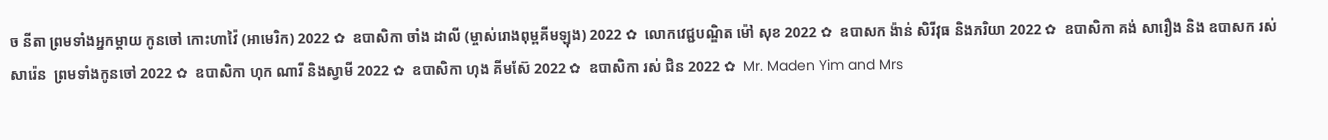ច នីតា ព្រមទាំងអ្នកម្តាយ កូនចៅ កោះហាវ៉ៃ (អាមេរិក) 2022 ✿  ឧបាសិកា ចាំង ដាលី (ម្ចាស់រោងពុម្ពគីមឡុង) 2022 ✿  លោកវេជ្ជបណ្ឌិត ម៉ៅ សុខ 2022 ✿  ឧបាសក ង៉ាន់ សិរីវុធ និងភរិយា 2022 ✿  ឧបាសិកា គង់ សារឿង និង ឧបាសក រស់ សារ៉េន  ព្រមទាំងកូនចៅ 2022 ✿  ឧបាសិកា ហុក ណារី និងស្វាមី 2022 ✿  ឧបាសិកា ហុង គីមស៊ែ 2022 ✿  ឧបាសិកា រស់ ជិន 2022 ✿  Mr. Maden Yim and Mrs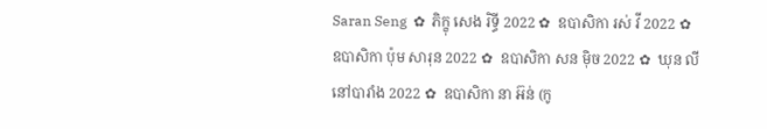Saran Seng  ✿  ភិក្ខុ សេង រិទ្ធី 2022 ✿  ឧបាសិកា រស់ វី 2022 ✿  ឧបាសិកា ប៉ុម សារុន 2022 ✿  ឧបាសិកា សន ម៉ិច 2022 ✿  ឃុន លី នៅបារាំង 2022 ✿  ឧបាសិកា នា អ៊ន់ (កូ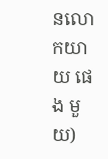នលោកយាយ ផេង មួយ)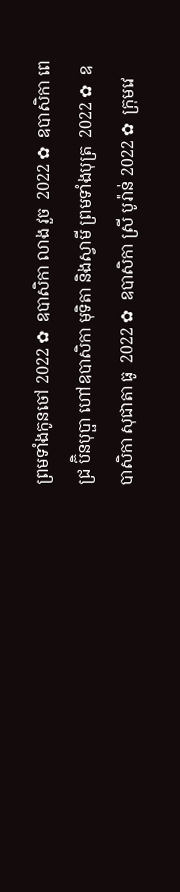ព្រមទាំងកូនចៅ 2022 ✿  ឧបាសិកា លាង វួច  2022 ✿  ឧបាសិកា ពេជ្រ ប៊ិនបុប្ផា ហៅឧបាសិកា មុទិតា និងស្វាមី ព្រមទាំងបុត្រ  2022 ✿  ឧបាសិកា សុជាតា ធូ  2022 ✿  ឧបាសិកា ស្រី បូរ៉ាន់ 2022 ✿  ក្រុមវេ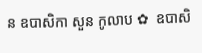ន ឧបាសិកា សួន កូលាប ✿  ឧបាសិ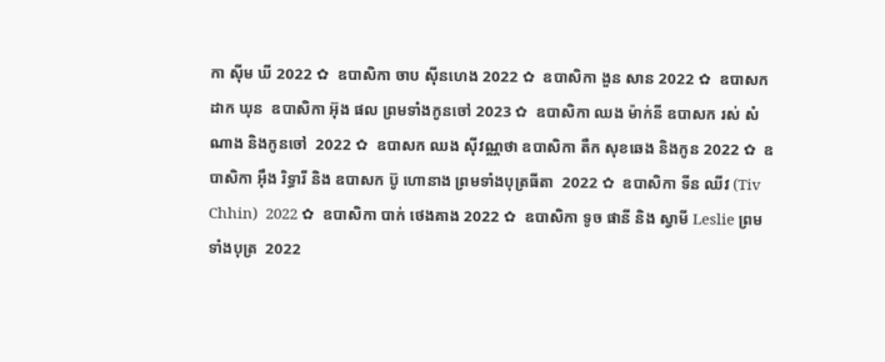កា ស៊ីម ឃី 2022 ✿  ឧបាសិកា ចាប ស៊ីនហេង 2022 ✿  ឧបាសិកា ងួន សាន 2022 ✿  ឧបាសក ដាក ឃុន  ឧបាសិកា អ៊ុង ផល ព្រមទាំងកូនចៅ 2023 ✿  ឧបាសិកា ឈង ម៉ាក់នី ឧបាសក រស់ សំណាង និងកូនចៅ  2022 ✿  ឧបាសក ឈង សុីវណ្ណថា ឧបាសិកា តឺក សុខឆេង និងកូន 2022 ✿  ឧបាសិកា អុឹង រិទ្ធារី និង ឧបាសក ប៊ូ ហោនាង ព្រមទាំងបុត្រធីតា  2022 ✿  ឧបាសិកា ទីន ឈីវ (Tiv Chhin)  2022 ✿  ឧបាសិកា បាក់ ថេងគាង 2022 ✿  ឧបាសិកា ទូច ផានី និង ស្វាមី Leslie ព្រមទាំងបុត្រ  2022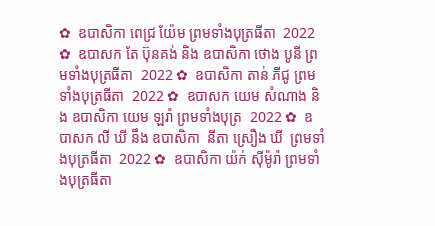✿  ឧបាសិកា ពេជ្រ យ៉ែម ព្រមទាំងបុត្រធីតា  2022 ✿  ឧបាសក តែ ប៊ុនគង់ និង ឧបាសិកា ថោង បូនី ព្រមទាំងបុត្រធីតា  2022 ✿  ឧបាសិកា តាន់ ភីជូ ព្រមទាំងបុត្រធីតា  2022 ✿  ឧបាសក យេម សំណាង និង ឧបាសិកា យេម ឡរ៉ា ព្រមទាំងបុត្រ  2022 ✿  ឧបាសក លី ឃី នឹង ឧបាសិកា  នីតា ស្រឿង ឃី  ព្រមទាំងបុត្រធីតា  2022 ✿  ឧបាសិកា យ៉ក់ សុីម៉ូរ៉ា ព្រមទាំងបុត្រធីតា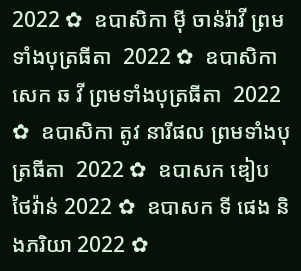2022 ✿  ឧបាសិកា មុី ចាន់រ៉ាវី ព្រមទាំងបុត្រធីតា  2022 ✿  ឧបាសិកា សេក ឆ វី ព្រមទាំងបុត្រធីតា  2022 ✿  ឧបាសិកា តូវ នារីផល ព្រមទាំងបុត្រធីតា  2022 ✿  ឧបាសក ឌៀប ថៃវ៉ាន់ 2022 ✿  ឧបាសក ទី ផេង និងភរិយា 2022 ✿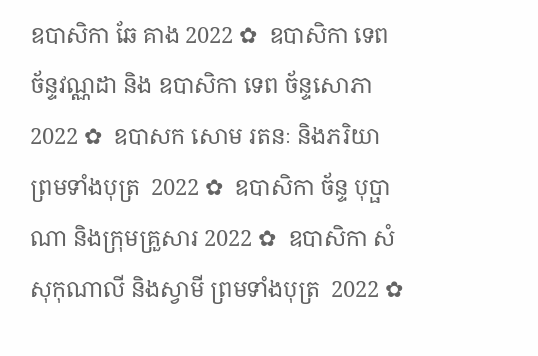ឧបាសិកា ឆែ គាង 2022 ✿  ឧបាសិកា ទេព ច័ន្ទវណ្ណដា និង ឧបាសិកា ទេព ច័ន្ទសោភា  2022 ✿  ឧបាសក សោម រតនៈ និងភរិយា ព្រមទាំងបុត្រ  2022 ✿  ឧបាសិកា ច័ន្ទ បុប្ផាណា និងក្រុមគ្រួសារ 2022 ✿  ឧបាសិកា សំ សុកុណាលី និងស្វាមី ព្រមទាំងបុត្រ  2022 ✿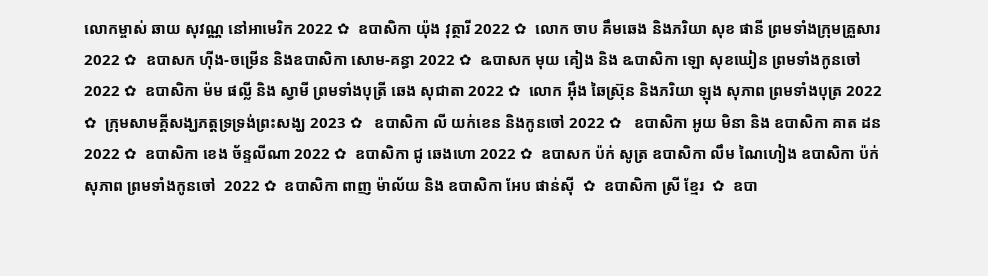លោកម្ចាស់ ឆាយ សុវណ្ណ នៅអាមេរិក 2022 ✿  ឧបាសិកា យ៉ុង វុត្ថារី 2022 ✿  លោក ចាប គឹមឆេង និងភរិយា សុខ ផានី ព្រមទាំងក្រុមគ្រួសារ 2022 ✿  ឧបាសក ហ៊ីង-ចម្រើន និងឧបាសិកា សោម-គន្ធា 2022 ✿  ឩបាសក មុយ គៀង និង ឩបាសិកា ឡោ សុខឃៀន ព្រមទាំងកូនចៅ  2022 ✿  ឧបាសិកា ម៉ម ផល្លី និង ស្វាមី ព្រមទាំងបុត្រី ឆេង សុជាតា 2022 ✿  លោក អ៊ឹង ឆៃស្រ៊ុន និងភរិយា ឡុង សុភាព ព្រមទាំងបុត្រ 2022 ✿  ក្រុមសាមគ្គីសង្ឃភត្តទ្រទ្រង់ព្រះសង្ឃ 2023 ✿   ឧបាសិកា លី យក់ខេន និងកូនចៅ 2022 ✿   ឧបាសិកា អូយ មិនា និង ឧបាសិកា គាត ដន 2022 ✿  ឧបាសិកា ខេង ច័ន្ទលីណា 2022 ✿  ឧបាសិកា ជូ ឆេងហោ 2022 ✿  ឧបាសក ប៉ក់ សូត្រ ឧបាសិកា លឹម ណៃហៀង ឧបាសិកា ប៉ក់ សុភាព ព្រមទាំងកូនចៅ  2022 ✿  ឧបាសិកា ពាញ ម៉ាល័យ និង ឧបាសិកា អែប ផាន់ស៊ី  ✿  ឧបាសិកា ស្រី ខ្មែរ  ✿  ឧបា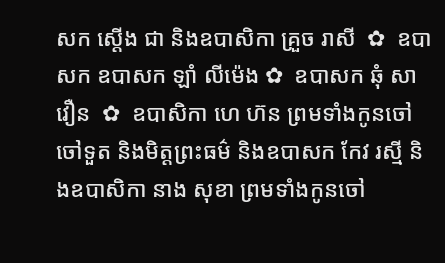សក ស្តើង ជា និងឧបាសិកា គ្រួច រាសី  ✿  ឧបាសក ឧបាសក ឡាំ លីម៉េង ✿  ឧបាសក ឆុំ សាវឿន  ✿  ឧបាសិកា ហេ ហ៊ន ព្រមទាំងកូនចៅ ចៅទួត និងមិត្តព្រះធម៌ និងឧបាសក កែវ រស្មី និងឧបាសិកា នាង សុខា ព្រមទាំងកូនចៅ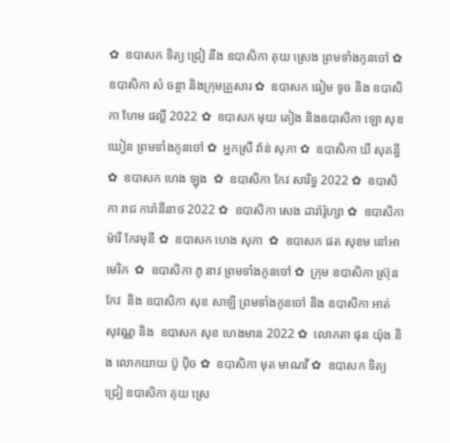✿  ឧបាសក ទិត្យ ជ្រៀ នឹង ឧបាសិកា គុយ ស្រេង ព្រមទាំងកូនចៅ ✿  ឧបាសិកា សំ ចន្ថា និងក្រុមគ្រួសារ ✿  ឧបាសក ធៀម ទូច និង ឧបាសិកា ហែម ផល្លី 2022 ✿  ឧបាសក មុយ គៀង និងឧបាសិកា ឡោ សុខឃៀន ព្រមទាំងកូនចៅ ✿  អ្នកស្រី វ៉ាន់ សុភា ✿  ឧបាសិកា ឃី សុគន្ធី ✿  ឧបាសក ហេង ឡុង  ✿  ឧបាសិកា កែវ សារិទ្ធ 2022 ✿  ឧបាសិកា រាជ ការ៉ានីនាថ 2022 ✿  ឧបាសិកា សេង ដារ៉ារ៉ូហ្សា ✿  ឧបាសិកា ម៉ារី កែវមុនី ✿  ឧបាសក ហេង សុភា  ✿  ឧបាសក ផត សុខម នៅអាមេរិក  ✿  ឧបាសិកា ភូ នាវ ព្រមទាំងកូនចៅ ✿  ក្រុម ឧបាសិកា ស្រ៊ុន កែវ  និង ឧបាសិកា សុខ សាឡី ព្រមទាំងកូនចៅ និង ឧបាសិកា អាត់ សុវណ្ណ និង  ឧបាសក សុខ ហេងមាន 2022 ✿  លោកតា ផុន យ៉ុង និង លោកយាយ ប៊ូ ប៉ិច ✿  ឧបាសិកា មុត មាណវី ✿  ឧបាសក ទិត្យ ជ្រៀ ឧបាសិកា គុយ ស្រេ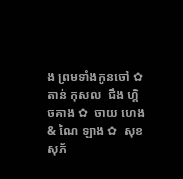ង ព្រមទាំងកូនចៅ ✿  តាន់ កុសល  ជឹង ហ្គិចគាង ✿  ចាយ ហេង & ណៃ ឡាង ✿  សុខ សុភ័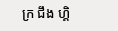ក្រ ជឹង ហ្គិ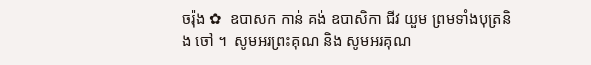ចរ៉ុង ✿  ឧបាសក កាន់ គង់ ឧបាសិកា ជីវ យួម ព្រមទាំងបុត្រនិង ចៅ ។  សូមអរព្រះគុណ និង សូមអរគុណ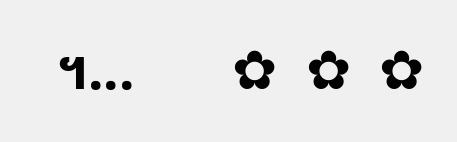។...       ✿  ✿  ✿